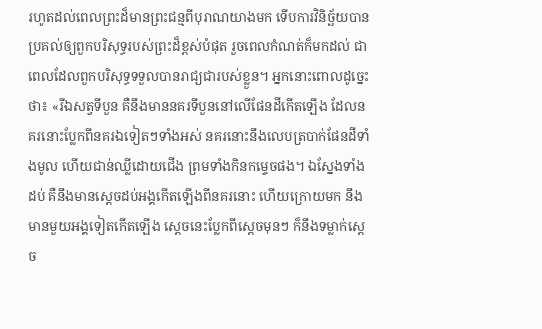រហូតដល់ពេលព្រះដ៏មានព្រះជន្មពីបុរាណយាងមក ទើបការវិនិច្ឆ័យបានប្រគល់ឲ្យពួកបរិសុទ្ធរបស់ព្រះដ៏ខ្ពស់បំផុត រួចពេលកំណត់ក៏មកដល់ ជាពេលដែលពួកបរិសុទ្ធទទួលបានរាជ្យជារបស់ខ្លួន។ អ្នកនោះពោលដូច្នេះថា៖ «រីឯសត្វទីបួន គឺនឹងមាននគរទីបួននៅលើផែនដីកើតឡើង ដែលនគរនោះប្លែកពីនគរឯទៀតៗទាំងអស់ នគរនោះនឹងលេបត្របាក់ផែនដីទាំងមូល ហើយជាន់ឈ្លីដោយជើង ព្រមទាំងកិនកម្ទេចផង។ ឯស្នែងទាំងដប់ គឺនឹងមានស្តេចដប់អង្គកើតឡើងពីនគរនោះ ហើយក្រោយមក នឹងមានមួយអង្គទៀតកើតឡើង ស្ដេចនេះប្លែកពីស្តេចមុនៗ ក៏នឹងទម្លាក់ស្តេច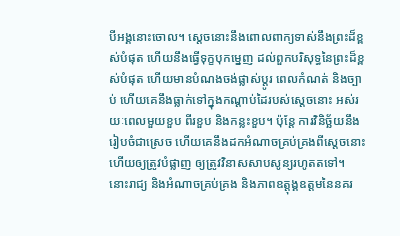បីអង្គនោះចោល។ ស្តេចនោះនឹងពោលពាក្យទាស់នឹងព្រះដ៏ខ្ពស់បំផុត ហើយនឹងធ្វើទុក្ខបុកម្នេញ ដល់ពួកបរិសុទ្ធនៃព្រះដ៏ខ្ពស់បំផុត ហើយមានបំណងចង់ផ្លាស់ប្ដូរ ពេលកំណត់ និងច្បាប់ ហើយគេនឹងធ្លាក់ទៅក្នុងកណ្ដាប់ដៃរបស់ស្តេចនោះ អស់រយៈពេលមួយខួប ពីរខួប និងកន្លះខួប។ ប៉ុន្តែ ការវិនិច្ឆ័យនឹងរៀបចំជាស្រេច ហើយគេនឹងដកអំណាចគ្រប់គ្រងពីស្ដេចនោះ ហើយឲ្យត្រូវបំផ្លាញ ឲ្យត្រូវវិនាសសាបសូន្យរហូតតទៅ។ នោះរាជ្យ និងអំណាចគ្រប់គ្រង និងភាពឧត្តុង្គឧត្តមនៃនគរ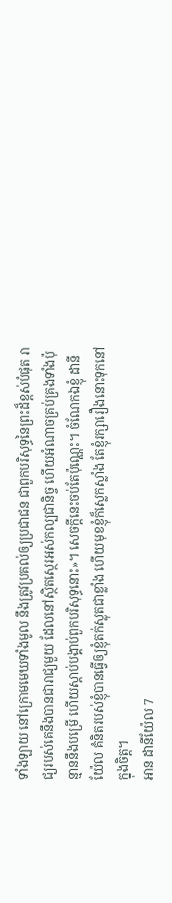ទាំងឡាយ នៅក្រោមមេឃទាំងមូល នឹងត្រូវប្រគល់ឲ្យប្រជាជន ជាពួកបរិសុទ្ធនៃព្រះដ៏ខ្ពស់បំផុត រាជ្យរបស់គេនឹងបានជារាជ្យមួយ ដែលនៅស្ថិតស្ថេរអស់កល្បជានិច្ច ហើយអំណាចគ្រប់គ្រងទាំងប៉ុន្មាននឹងបម្រើ ហើយស្តាប់បង្គាប់ពួកបរិសុទ្ធនោះ»។ សេចក្ដីនេះចប់តែប៉ុណ្ណេះ។ ចំណែកឯខ្ញុំ ដានីយ៉ែល គំនិតរបស់ខ្ញុំបានធ្វើឲ្យខ្ញុំតក់ស្លុតជាខ្លាំង ហើយមុខខ្ញុំក៏ស្លេកស្លាំង តែខ្ញុំរក្សារឿងនោះទុកនៅក្នុងចិត្ត។
អាន ដានីយ៉ែល 7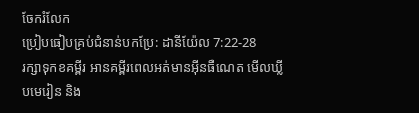ចែករំលែក
ប្រៀបធៀបគ្រប់ជំនាន់បកប្រែ: ដានីយ៉ែល 7:22-28
រក្សាទុកខគម្ពីរ អានគម្ពីរពេលអត់មានអ៊ីនធឺណេត មើលឃ្លីបមេរៀន និង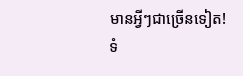មានអ្វីៗជាច្រើនទៀត!
ទំ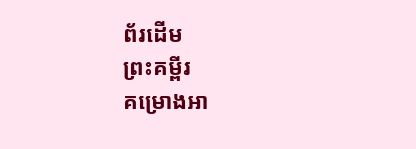ព័រដើម
ព្រះគម្ពីរ
គម្រោងអា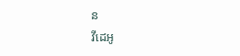ន
វីដេអូ